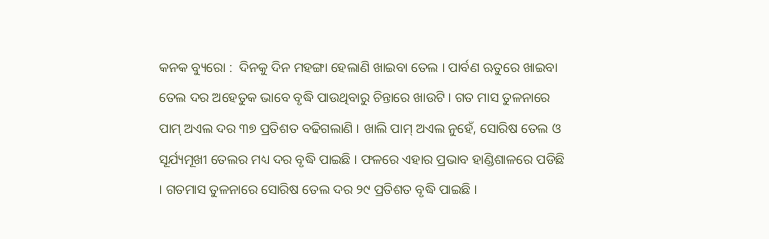କନକ ବ୍ୟୁରୋ :  ଦିନକୁ ଦିନ ମହଙ୍ଗା ହେଲାଣି ଖାଇବା ତେଲ । ପାର୍ବଣ ଋତୁରେ ଖାଇବା ତେଲ ଦର ଅହେତୁକ ଭାବେ ବୃଦ୍ଧି ପାଉଥିବାରୁ ଚିନ୍ତାରେ ଖାଉଟି । ଗତ ମାସ ତୁଳନାରେ ପାମ୍ ଅଏଲ ଦର ୩୭ ପ୍ରତିଶତ ବଢିଗଲାଣି । ଖାଲି ପାମ୍ ଅଏଲ ନୁହେଁ, ସୋରିଷ ତେଲ ଓ ସୂର୍ଯ୍ୟମୂଖୀ ତେଲର ମଧ୍ୟ ଦର ବୃଦ୍ଧି ପାଇଛି । ଫଳରେ ଏହାର ପ୍ରଭାବ ହାଣ୍ଡିଶାଳରେ ପଡିଛି । ଗତମାସ ତୁଳନାରେ ସୋରିଷ ତେଲ ଦର ୨୯ ପ୍ରତିଶତ ବୃଦ୍ଧି ପାଇଛି ।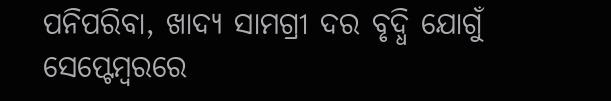ପନିପରିବା, ଖାଦ୍ୟ ସାମଗ୍ରୀ ଦର ବୃଦ୍ଧି ଯୋଗୁଁ ସେପ୍ଟେମ୍ବରରେ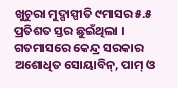ଖୁଚୁରା ମୁଦ୍ପାସ୍ପୀତି ୯ମାସର ୫.୫ ପ୍ରତିଶତ ସ୍ତର ଛୁଇଁଥିଲା । ଗତମାସରେ କେନ୍ଦ୍ର ସରକାର ଅଶୋଧିତ ସୋୟାବିନ୍, ପାମ୍ ଓ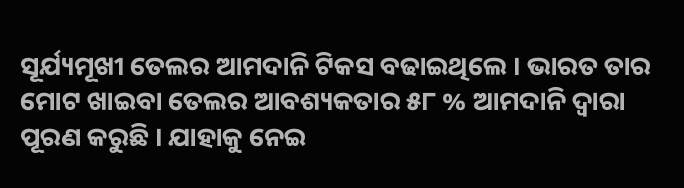ସୂର୍ଯ୍ୟମୂଖୀ ତେଲର ଆମଦାନି ଟିକସ ବଢାଇଥିଲେ । ଭାରତ ତାର ମୋଟ ଖାଇବା ତେଲର ଆବଶ୍ୟକତାର ୫୮ % ଆମଦାନି ଦ୍ବାରା ପୂରଣ କରୁଛି । ଯାହାକୁ ନେଇ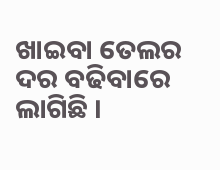ଖାଇବା ତେଲର ଦର ବଢିବାରେ ଲାଗିଛି ।